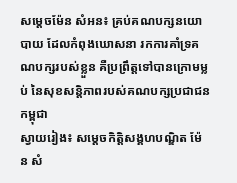សម្ដេចម៉ែន សំអន៖ គ្រប់គណបក្សនយោបាយ ដែលកំពុងឃោសនា រកការគាំទ្រគណបក្សរបស់ខ្លួន គឺប្រព្រឹត្តទៅបានក្រោមម្លប់ នៃសុខសន្តិភាពរបស់គណបក្សប្រជាជនកម្ពុជា
ស្វាយរៀង៖ សម្ដេចកិត្ដិសង្គហបណ្ឌិត ម៉ែន សំ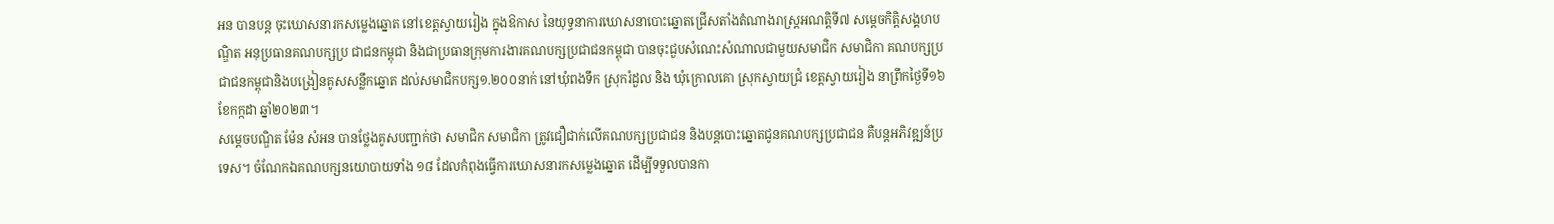អន បានបន្ដ ចុះឃោសនារកសម្លេងឆ្នោត នៅខេត្ដស្វាយរៀង ក្នុងឱកាស នៃយុទ្ធនាការឃោសនាបោះឆ្នោតជ្រើសតាំងតំណាងរាស្ត្រអណត្តិទី៧ សម្ដេចកិត្តិសង្គហបណ្ឌិត អនុប្រធានគណបក្សប្រ ជាជនកម្ពុជា និងជាប្រធានក្រុមការងារគណបក្សប្រជាជនកម្ពុជា បានចុះជួបសំណេះសំណាលជាមួយសមាជិក សមាជិកា គណបក្សប្រជាជនកម្ពុជានិងបង្រៀនគូសសន្លឹកឆ្នោត ដល់សមាជិកបក្ស១.២០០នាក់ នៅឃុំពងទឹក ស្រុករំដួល និង ឃុំក្រោលគោ ស្រុកស្វាយជ្រំ ខេត្តស្វាយរៀង នាព្រឹកថ្ងៃទី១៦ ខែកក្កដា ឆ្នាំ២០២៣។
សម្តេចបណ្ឌិត ម៉ែន សំអន បានថ្លែងគូសបញ្ជាក់ថា សមាជិក សមាជិកា ត្រូវជឿជាក់លើគណបក្សប្រជាជន និងបន្តបោះឆ្នោតជូនគណបក្សប្រជាជន គឺបន្តអភិវឌ្ឍន៍ប្រទេស។ ចំណែកឯគណបក្សនយោបាយទាំង ១៨ ដែលកំពុងធ្វើការឃោសនារកសម្លេងឆ្នោត ដើម្បីទទួលបានកា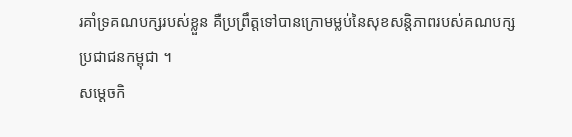រគាំទ្រគណបក្សរបស់ខ្លួន គឺប្រព្រឹត្តទៅបានក្រោមម្លប់នៃសុខសន្តិភាពរបស់គណបក្សប្រជាជនកម្ពុជា ។
សម្តេចកិ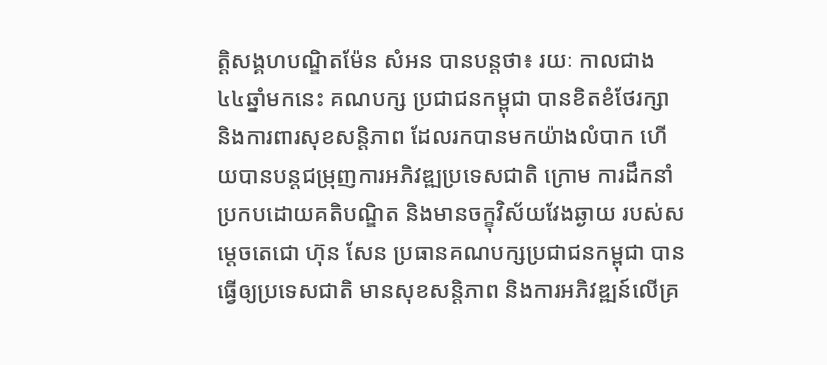ត្តិសង្គហបណ្ឌិតម៉ែន សំអន បានបន្តថា៖ រយៈ កាលជាង ៤៤ឆ្នាំមកនេះ គណបក្ស ប្រជាជនកម្ពុជា បានខិតខំថែរក្សា និងការពារសុខសន្តិភាព ដែលរកបានមកយ៉ាងលំបាក ហើយបានបន្តជម្រុញការអភិវឌ្ឍប្រទេសជាតិ ក្រោម ការដឹកនាំប្រកបដោយគតិបណ្ឌិត និងមានចក្ខុវិស័យវែងឆ្ងាយ របស់សម្តេចតេជោ ហ៊ុន សែន ប្រធានគណបក្សប្រជាជនកម្ពុជា បានធ្វើឲ្យប្រទេសជាតិ មានសុខសន្តិភាព និងការអភិវឌ្ឍន៍លើគ្រ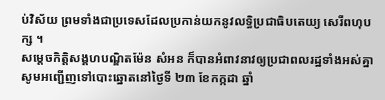ប់វិស័យ ព្រមទាំងជាប្រទេសដែលប្រកាន់យកនូវលទ្ធិប្រជាធិបតេយ្យ សេរីពហុបក្ស ។
សម្តេចកិត្តិសង្គហបណ្ឌិតម៉ែន សំអន ក៏បានអំពាវនាវឲ្យប្រជាពលរដ្ឋទាំងអស់គ្នា សូមអញ្ជើញទៅបោះឆ្នោតនៅថ្ងៃទី ២៣ ខែកក្កដា ឆ្នាំ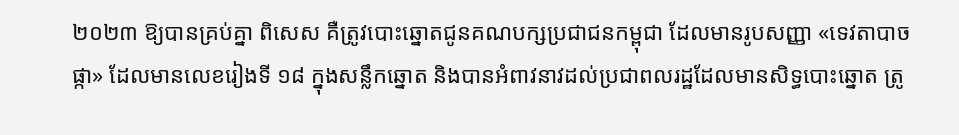២០២៣ ឱ្យបានគ្រប់គ្នា ពិសេស គឺត្រូវបោះឆ្នោតជូនគណបក្សប្រជាជនកម្ពុជា ដែលមានរូបសញ្ញា «ទេវតាបាចផ្កា» ដែលមានលេខរៀងទី ១៨ ក្នុងសន្លឹកឆ្នោត និងបានអំពាវនាវដល់ប្រជាពលរដ្ឋដែលមានសិទ្ធបោះឆ្នោត ត្រូ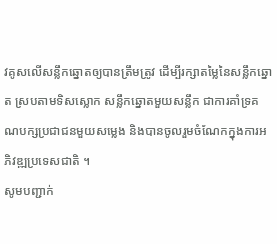វគូសលើសន្លឹកឆ្នោតឲ្យបានត្រឹមត្រូវ ដើម្បីរក្សាតម្លៃនៃសន្លឹកឆ្នោត ស្របតាមទិសស្លោក សន្លឹកឆ្នោតមួយសន្លឹក ជាការគាំទ្រគណបក្សប្រជាជនមួយសម្លេង និងបានចូលរួមចំណែកក្នុងការអភិវឌ្ឍប្រទេសជាតិ ។
សូមបញ្ជាក់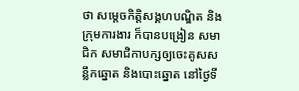ថា សម្តេចកិត្តិសង្គហបណ្ឌិត និងក្រុមការងារ ក៏បានបង្រៀន សមាជិក សមាជិកាបក្សឲ្យចេះគូសសន្លឹកឆ្នោត និងបោះឆ្នោត នៅថ្ងៃទី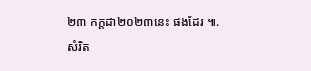២៣ កក្ដដា២០២៣នេះ ផងដែរ ៕. សំរិត